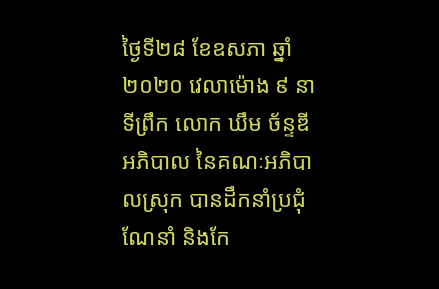ថ្ងៃទី២៨ ខែឧសភា ឆ្នាំ២០២០ វេលាម៉ោង ៩ នាទីព្រឹក លោក ឃឹម ច័ន្ទឌី អភិបាល នៃគណៈអភិបាលស្រុក បានដឹកនាំប្រជុំណែនាំ និងកែ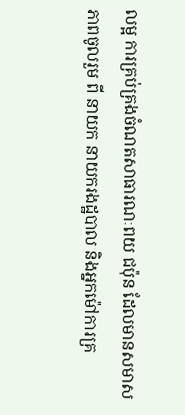លម្អ ការគ្រប់គ្រងចំណតសាធារណៈពយ ជប៉ុន ដែលមានសមាសភាពចូលរួម ពី នាយក នាយករងដ្ឋបាល និងអ្នកម៉ៅការគ្រ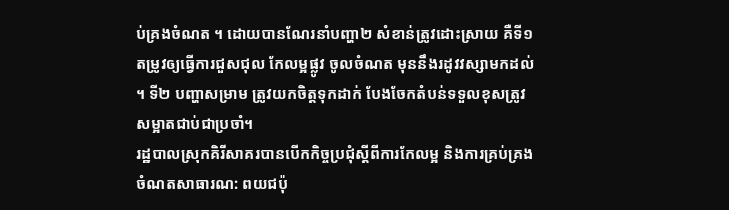ប់គ្រងចំណត ។ ដោយបានណែរនាំបញ្ហា២ សំខាន់ត្រូវដោះស្រាយ គឺទី១ តម្រូវឲ្យធ្វើការជួសជុល កែលម្អផ្លូវ ចូលចំណត មុននឹងរដូវវស្សាមកដល់ ។ ទី២ បញ្ហាសម្រាម ត្រូវយកចិត្តទុកដាក់ បែងចែកតំបន់ទទួលខុសត្រូវសម្អាតជាប់ជាប្រចាំ។
រដ្ឋបាលស្រុកគិរីសាគរបានបេីកកិច្ចប្រជុំស្តីពីការកែលម្អ និងការគ្រប់គ្រងចំណតសាធារណ: ពយជប៉ុ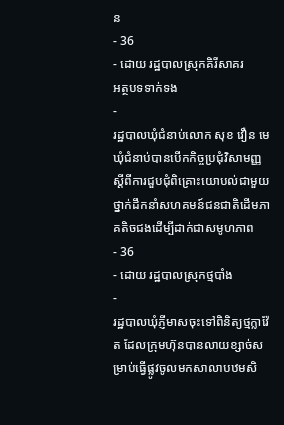ន
- 36
- ដោយ រដ្ឋបាលស្រុកគិរីសាគរ
អត្ថបទទាក់ទង
-
រដ្ឋបាលឃុំជំនាប់លោក សុខ វឿន មេឃុំជំនាប់បានបើកកិច្ចប្រជុំវិសាមញ្ញស្ដីពីការជួបជុំពិគ្រោះយោបល់ជាមួយថ្នាក់ដឹកនាំសហគមន៍ជនជាតិដើមភាគតិចជងដើម្បីដាក់ជាសមូហភាព
- 36
- ដោយ រដ្ឋបាលស្រុកថ្មបាំង
-
រដ្ឋបាលឃុំភ្ញីមាសចុះទៅពិនិត្យថ្មក្លាវ៉ែត ដែលក្រុមហ៊ុនបានលាយខ្សាច់សម្រាប់ធ្វើផ្លូវចូលមកសាលាបឋមសិ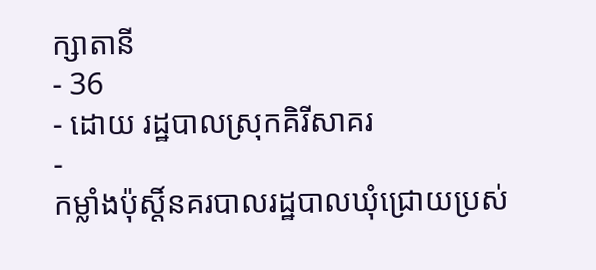ក្សាតានី
- 36
- ដោយ រដ្ឋបាលស្រុកគិរីសាគរ
-
កម្លាំងប៉ុស្តិ៍នគរបាលរដ្ឋបាលឃុំជ្រោយប្រស់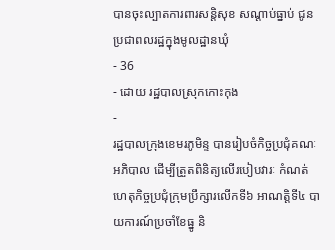បានចុះល្បាតការពារសន្តិសុខ សណ្តាប់ធ្នាប់ ជូនប្រជាពលរដ្ឋក្នុងមូលដ្ឋានឃុំ
- 36
- ដោយ រដ្ឋបាលស្រុកកោះកុង
-
រដ្ឋបាលក្រុងខេមរភូមិន្ទ បានរៀបចំកិច្ចប្រជុំគណៈអភិបាល ដើម្បីត្រួតពិនិត្យលើរបៀបវារៈ កំណត់ហេតុកិច្ចប្រជុំក្រុមប្រឹក្សារលើកទី៦ អាណត្តិទី៤ បាយការណ៍ប្រចាំខែធ្នូ និ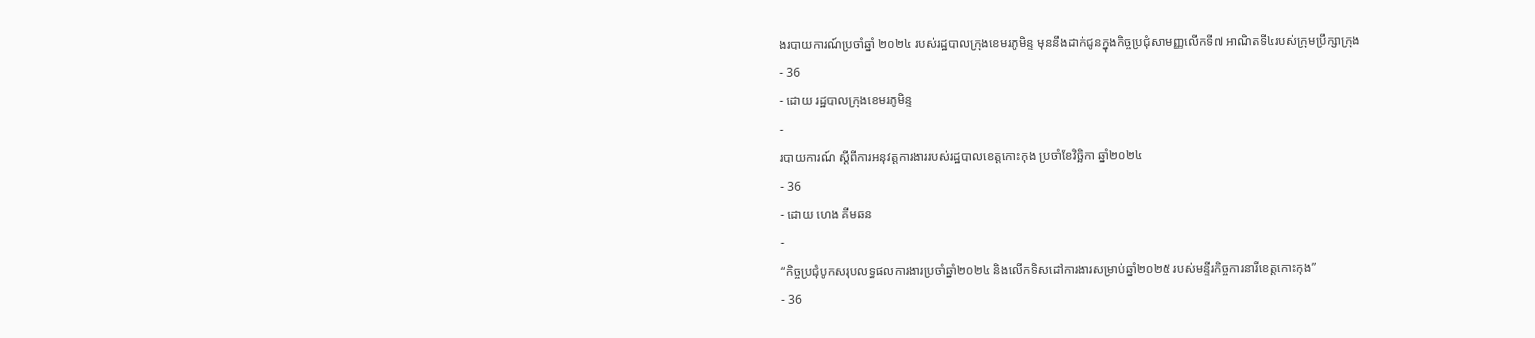ងរបាយការណ៍ប្រចាំឆ្នាំ ២០២៤ របស់រដ្ឋបាលក្រុងខេមរភូមិន្ទ មុននឹងដាក់ជូនក្នុងកិច្ចប្រជុំសាមញ្ញលើកទី៧ អាណិតទី៤របស់ក្រុមប្រឹក្សាក្រុង
- 36
- ដោយ រដ្ឋបាលក្រុងខេមរភូមិន្ទ
-
របាយការណ៍ ស្តីពីការអនុវត្តការងាររបស់រដ្ឋបាលខេត្តកោះកុង ប្រចាំខែវិច្ឆិកា ឆ្នាំ២០២៤
- 36
- ដោយ ហេង គីមឆន
-
“កិច្ចប្រជុំបូកសរុបលទ្ធផលការងារប្រចាំឆ្នាំ២០២៤ និងលើកទិសដៅការងារសម្រាប់ឆ្នាំ២០២៥ របស់មន្ទីរកិច្ចការនារីខេត្តកោះកុង”
- 36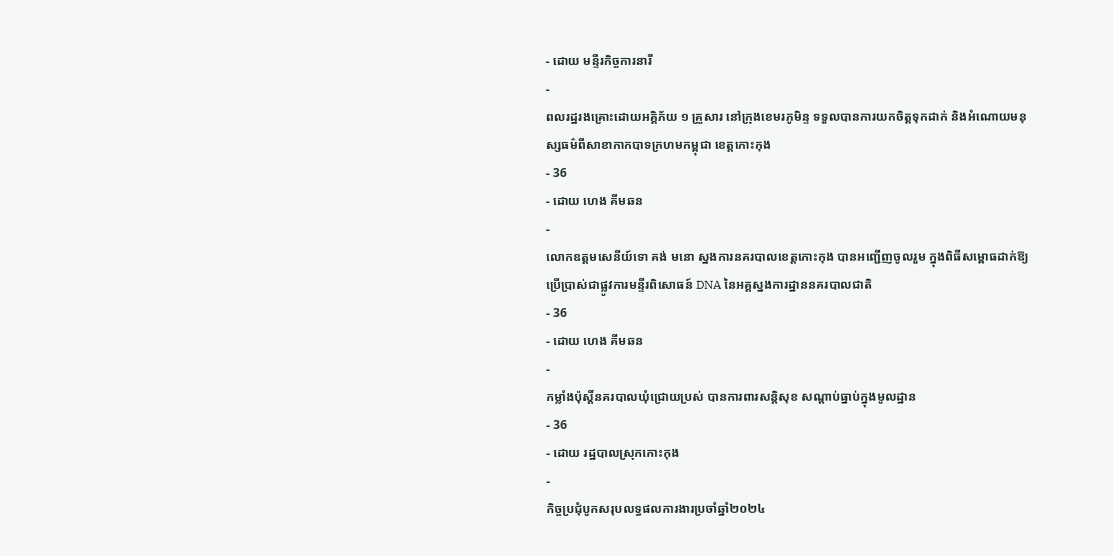- ដោយ មន្ទីរកិច្ចការនារី
-
ពលរដ្ឋរងគ្រោះដោយអគ្គិភ័យ ១ គ្រួសារ នៅក្រុងខេមរភូមិន្ទ ទទួលបានការយកចិត្តទុកដាក់ និងអំណោយមនុស្សធម៌ពីសាខាកាកបាទក្រហមកម្ពុជា ខេត្តកោះកុង
- 36
- ដោយ ហេង គីមឆន
-
លោកឧត្តមសេនីយ៍ទោ គង់ មនោ ស្នងការនគរបាលខេត្តកោះកុង បានអញ្ជើញចូលរួម ក្នុងពិធីសម្ពោធដាក់ឱ្យប្រើប្រាស់ជាផ្លូវការមន្ទីរពិសោធន៍ DNA នៃអគ្គស្នងការដ្ឋាននគរបាលជាតិ
- 36
- ដោយ ហេង គីមឆន
-
កម្លាំងប៉ុស្តិ៍នគរបាលឃុំជ្រោយប្រស់ បានការពារសន្តិសុខ សណ្ដាប់ធ្នាប់ក្នុងមូលដ្ឋាន
- 36
- ដោយ រដ្ឋបាលស្រុកកោះកុង
-
កិច្ចប្រជុំបូកសរុបលទ្ធផលការងារប្រចាំឆ្នាំ២០២៤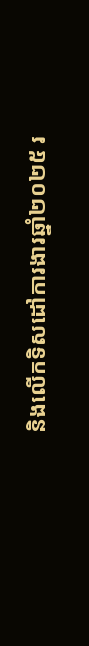និងលើកទិសដៅការងារឆ្នាំ២០២៥ រ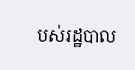បស់រដ្ឋបាល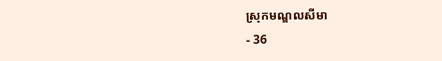ស្រុកមណ្ឌលសីមា
- 36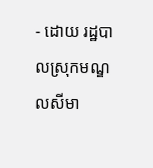- ដោយ រដ្ឋបាលស្រុកមណ្ឌលសីមា